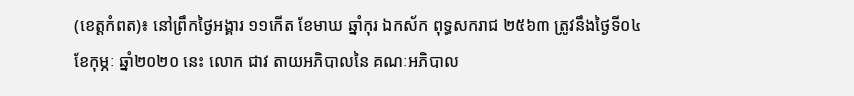(ខេត្តកំពត)៖ នៅព្រឹកថ្ងៃអង្គារ ១១កើត ខែមាឃ ឆ្នាំកុរ ឯកស័ក ពុទ្ធសករាជ ២៥៦៣ ត្រូវនឹងថ្ងៃទី០៤ ខែកុម្ភៈ ឆ្នាំ២០២០ នេះ លោក ជាវ តាយអភិបាលនៃ គណៈអភិបាល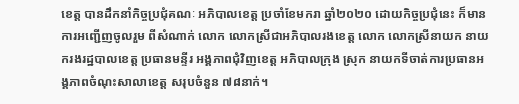ខេត្ត បានដឹកនាំកិច្ចប្រជុំគណៈ អភិបាលខេត្ត ប្រចាំខែមករា ឆ្នាំ២០២០ ដោយកិច្ចប្រជុំនេះ ក៏មានការអញ្ជើញចូលរួម ពីសំណាក់ លោក លោកស្រីជាអភិបាលរងខេត្ត លោក លោកស្រីនាយក នាយករងរដ្ឋបាលខេត្ត ប្រធានមន្ទីរ អង្គភាពជុំវិញខេត្ត អភិបាលក្រុង ស្រុក នាយកទីចាត់ការប្រធានអង្គភាពចំណុះសាលាខេត្ត សរុបចំនួន ៧៨នាក់។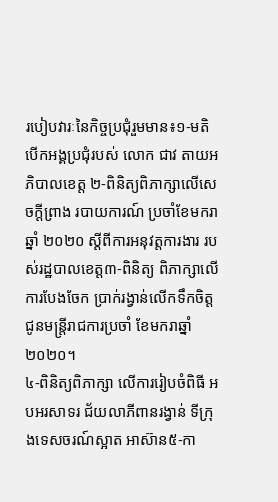របៀបវារៈនៃកិច្ចប្រជុំរួមមាន៖១-មតិបើកអង្គប្រជុំរបស់ លោក ជាវ តាយអភិបាលខេត្ត ២-ពិនិត្យពិភាក្សាលើសេចក្ដីព្រាង របាយការណ៍ ប្រចាំខែមករា ឆ្នាំ ២០២០ ស្ដីពីការអនុវត្តការងារ របស់រដ្ឋបាលខេត្ត៣-ពិនិត្យ ពិភាក្សាលើការបែងចែក ប្រាក់រង្វាន់លើកទឹកចិត្ត ជូនមន្ត្រីរាជការប្រចាំ ខែមករាឆ្នាំ ២០២០។
៤-ពិនិត្យពិភាក្សា លើការរៀបចំពិធី អបអរសាទរ ជ័យលាភីពានរង្វាន់ ទីក្រុងទេសចរណ៍ស្អាត អាស៊ាន៥-កា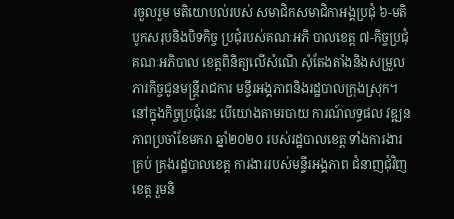រចួលរួម មតិយោបល់របស់ សមាជិកសមាជិកាអង្គប្រជុំ ៦-មតិបូកសរុបនិងបិទកិច្ច ប្រជុំរបស់គណៈអភិ បាលខេត្ត ៧-កិច្ចប្រជុំគណៈអភិបាល ខេត្តពិនិត្យលើសំណើ សុំតែងតាំងនិងសម្រួល ភារកិច្ចជូនមន្ត្រីរាជការ មន្ទីរអង្គភាពនិងរដ្ឋបាលក្រុងស្រុក។
នៅក្នុងកិច្ចប្រជុំនេះ បើយោងតាមរបាយ ការណ៍លទ្ធផល វឌ្ឍនភាពប្រចាំខែមករា ឆ្នាំ២០២០ របស់រដ្ឋបាលខេត្ត ទាំងការងារគ្រប់ គ្រងរដ្ឋបាលខេត្ត ការងាររបស់មន្ទីរអង្គភាព ជំនាញជុំវិញខេត្ត រួមនិ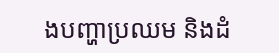ងបញ្ហាប្រឈម និងដំ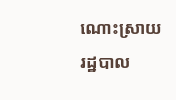ណោះស្រាយ រដ្ឋបាល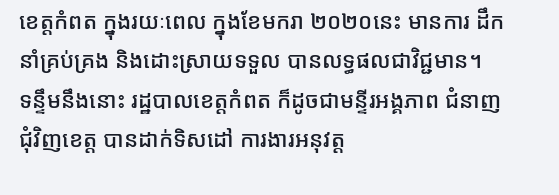ខេត្តកំពត ក្នុងរយៈពេល ក្នុងខែមករា ២០២០នេះ មានការ ដឹកនាំគ្រប់គ្រង និងដោះស្រាយទទួល បានលទ្ធផលជាវិជ្ជមាន។
ទន្ទឹមនឹងនោះ រដ្ឋបាលខេត្ដកំពត ក៏ដូចជាមន្ទីរអង្គភាព ជំនាញជុំវិញខេត្ត បានដាក់ទិសដៅ ការងារអនុវត្ត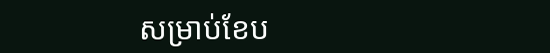សម្រាប់ខែប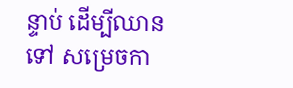ន្ទាប់ ដើម្បីឈានទៅ សម្រេចកា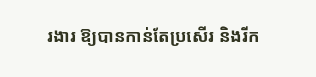រងារ ឱ្យបានកាន់តែប្រសើរ និងរីក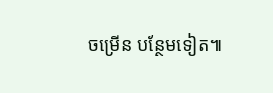ចម្រើន បន្ថែមទៀត៕